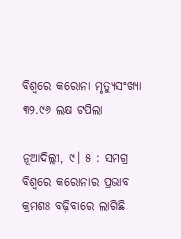ବିଶ୍ୱରେ କରୋନା ମୃତ୍ୟୁସଂଖ୍ୟା ୩୨.୯୬ ଲକ୍ଷ ଟପିଲା

ନୂଆଦିଲ୍ଲୀ, ୯। ୫ : ସମଗ୍ର ବିଶ୍ୱରେ କରୋନାର ପ୍ରଭାବ କ୍ରମଶଃ ବଢ଼ିବାରେ ଲାଗିଛି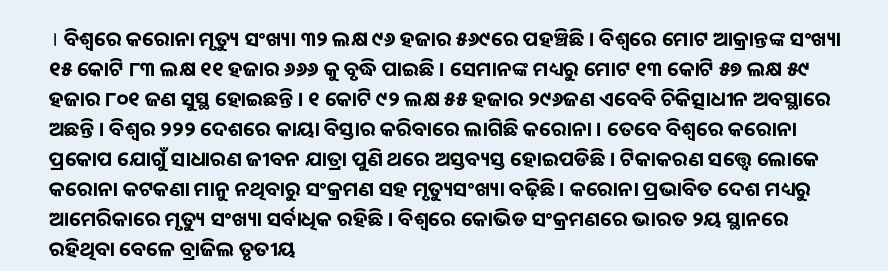। ବିଶ୍ୱରେ କରୋନା ମୃତ୍ୟୁ ସଂଖ୍ୟା ୩୨ ଲକ୍ଷ ୯୬ ହଜାର ୫୬୯ରେ ପହଞ୍ଚିଛି । ବିଶ୍ୱରେ ମୋଟ ଆକ୍ରାନ୍ତଙ୍କ ସଂଖ୍ୟା ୧୫ କୋଟି ୮୩ ଲକ୍ଷ ୧୧ ହଜାର ୬୬୬ କୁ ବୃଦ୍ଧି ପାଇଛି । ସେମାନଙ୍କ ମଧ୍ୟରୁ ମୋଟ ୧୩ କୋଟି ୫୭ ଲକ୍ଷ ୫୯ ହଜାର ୮୦୧ ଜଣ ସୁସ୍ଥ ହୋଇଛନ୍ତି । ୧ କୋଟି ୯୨ ଲକ୍ଷ ୫୫ ହଜାର ୨୯୬ଜଣ ଏବେବି ଚିକିତ୍ସାଧୀନ ଅବସ୍ଥାରେ ଅଛନ୍ତି । ବିଶ୍ୱର ୨୨୨ ଦେଶରେ କାୟା ବିସ୍ତାର କରିବାରେ ଲାଗିଛି କରୋନା । ତେବେ ବିଶ୍ୱରେ କରୋନା ପ୍ରକୋପ ଯୋଗୁଁ ସାଧାରଣ ଜୀବନ ଯାତ୍ରା ପୁଣି ଥରେ ଅସ୍ତବ୍ୟସ୍ତ ହୋଇପଡିଛି । ଟିକାକରଣ ସତ୍ତ୍ବେ ଲୋକେ କରୋନା କଟକଣା ମାନୁ ନଥିବାରୁ ସଂକ୍ରମଣ ସହ ମୃତ୍ୟୁସଂଖ୍ୟା ବଢ଼ିଛି। କରୋନା ପ୍ରଭାବିତ ଦେଶ ମଧ୍ୟରୁ ଆମେରିକାରେ ମୃତ୍ୟୁ ସଂଖ୍ୟା ସର୍ବାଧିକ ରହିଛି । ବିଶ୍ୱରେ କୋଭିଡ ସଂକ୍ରମଣରେ ଭାରତ ୨ୟ ସ୍ଥାନରେ ରହିଥିବା ବେଳେ ବ୍ରାଜିଲ ତୃତୀୟ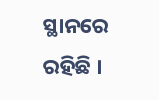ସ୍ଥାନରେ ରହିଛି ।